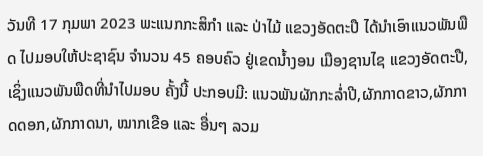ວັນທີ 17 ກຸມພາ 2023 ພະແນກກະສິກໍາ ແລະ ປ່າໄມ້ ແຂວງອັດຕະປື ໄດ້ນໍາເອົາແນວພັນພືດ ໄປມອບໃຫ້ປະຊາຊົນ ຈໍານວນ 45 ຄອບຄົວ ຢູ່ເຂດນໍ້າງອນ ເມືອງຊານໄຊ ແຂວງອັດຕະປື,ເຊິ່ງແນວພັນພືດທີ່ນໍາໄປມອບ ຄັ້ງນີ້ ປະກອບມີ: ແນວພັນຜັກກະລໍ່າປີ,ຜັກກາດຂາວ,ຜັກກາດດອກ,ຜັກກາດນາ, ໝາກເຂືອ ແລະ ອື່ນໆ ລວມ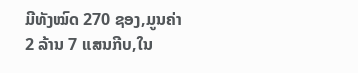ມີທັງໝົດ 270 ຊອງ,ມູນຄ່າ 2 ລ້ານ 7 ແສນກີບ,ໃນ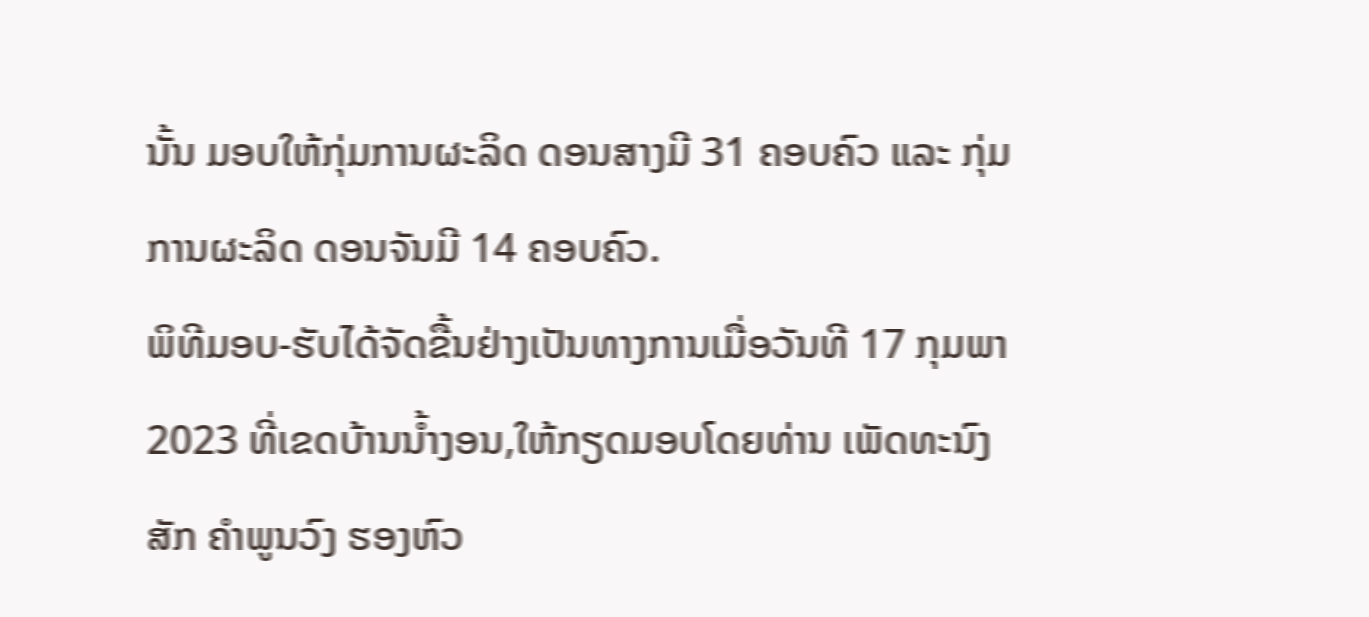ນັ້ນ ມອບໃຫ້ກຸ່ມການຜະລິດ ດອນສາງມີ 31 ຄອບຄົວ ແລະ ກຸ່ມການຜະລິດ ດອນຈັນມີ 14 ຄອບຄົວ.
ພິທີມອບ-ຮັບໄດ້ຈັດຂື້ນຢ່າງເປັນທາງການເມື່ອວັນທີ 17 ກຸມພາ 2023 ທີ່ເຂດບ້ານນໍ້າງອນ,ໃຫ້ກຽດມອບໂດຍທ່ານ ເພັດທະນົງສັກ ຄຳພູນວົງ ຮອງຫົວ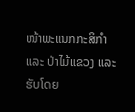ໜ້າພະແນກກະສິກຳ ແລະ ປ່າໄມ້ແຂວງ ແລະ ຮັບໂດຍ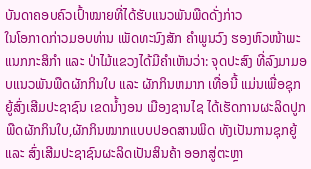ບັນດາຄອບຄົວເປົ້າໝາຍທີ່ໄດ້ຮັບແນວພັນພືດດັ່ງກ່າວ
ໃນໂອກາດກ່າວມອບທ່ານ ເພັດທະນົງສັກ ຄຳພູນວົງ ຮອງຫົວໜ້າພະແນກກະສິກຳ ແລະ ປ່າໄມ້ແຂວງໄດ້ມີຄຳເຫັນວ່າ: ຈຸດປະສົງ ທີ່ລົງມາມອບແນວພັນພືດຜັກກິນໃບ ແລະ ຜັກກິນຫມາກ ເທື່ອນີ້ ແມ່ນເພື່ອຊຸກຍູ້ສົ່ງເສີມປະຊາຊົນ ເຂດນໍ້າງອນ ເມືອງຊານໄຊ ໄດ້ເຮັດການຜະລິດປູກພືດຜັກກິນໃບ,ຜັກກິນໝາກແບບປອດສານພິດ ທັງເປັນການຊຸກຍູ້ ແລະ ສົ່ງເສີມປະຊາຊົນຜະລິດເປັນສິນຄ້າ ອອກສູ່ຕະຫຼາ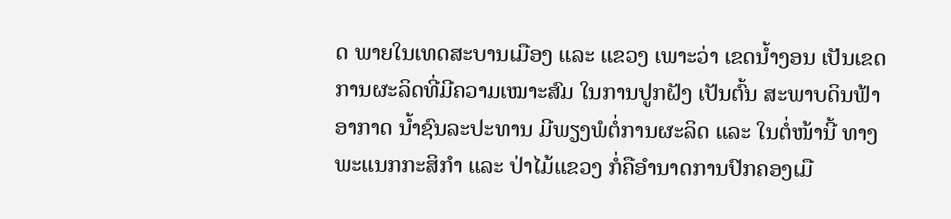ດ ພາຍໃນເທດສະບານເມືອງ ແລະ ແຂວງ ເພາະວ່າ ເຂດນໍ້າງອນ ເປັນເຂດການຜະລິດທີ່ມີຄວາມເໝາະສົມ ໃນການປູກຝັງ ເປັນຕົ້ນ ສະພາບດິນຟ້າອາກາດ ນໍ້າຊົນລະປະທານ ມີພຽງພໍຕໍ່ການຜະລິດ ແລະ ໃນຕໍ່ໜ້ານີ້ ທາງພະແນກກະສິກຳ ແລະ ປ່າໄມ້ແຂວງ ກໍ່ຄືອຳນາດການປົກຄອງເມື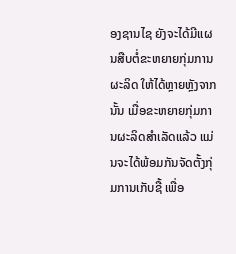ອງຊານໄຊ ຍັງຈະໄດ້ມີແຜນສືບຕໍ່ຂະຫຍາຍກຸ່ມການຜະລິດ ໃຫ້ໄດ້ຫຼາຍຫຼັງຈາກນັ້ນ ເມື່ອຂະຫຍາຍກຸ່ມການຜະລິດສຳເລັດແລ້ວ ແມ່ນຈະໄດ້ພ້ອມກັນຈັດຕັ້ງກຸ່ມການເກັບຊື້ ເພື່ອ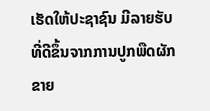ເຮັດໃຫ້ປະຊາຊົນ ມີລາຍຮັບທີ່ດີຂຶ້ນຈາກການປູກພືດຜັກຂາຍ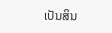ເປັນສິນ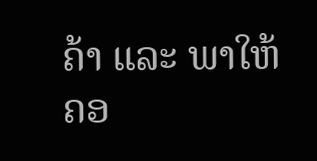ຄ້າ ແລະ ພາໃຫ້ຄອ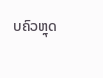ບຄົວຫຼຸດ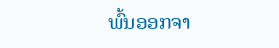ພົ້ນອອກຈາ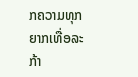ກຄວາມທຸກຍາກເທື່ອລະກ້າ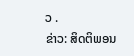ວ .
ຂ່າວ: ສິດຕິພອນ